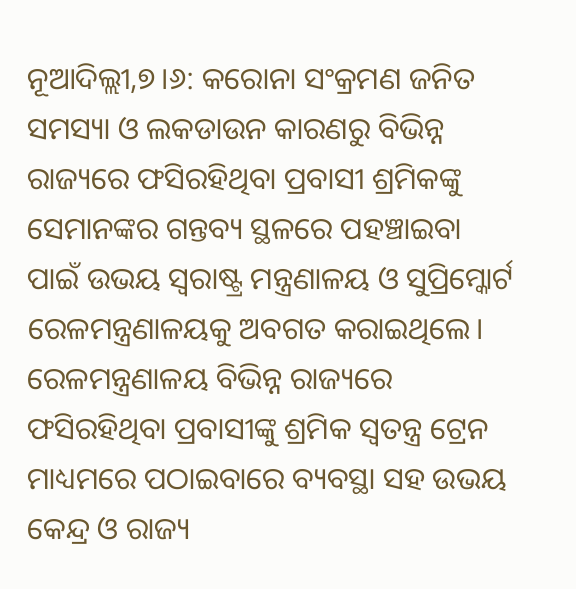ନୂଆଦିଲ୍ଲୀ,୭।୬: କରୋନା ସଂକ୍ରମଣ ଜନିତ ସମସ୍ୟା ଓ ଲକଡାଉନ କାରଣରୁ ବିଭିନ୍ନ ରାଜ୍ୟରେ ଫସିରହିଥିବା ପ୍ରବାସୀ ଶ୍ରମିକଙ୍କୁ ସେମାନଙ୍କର ଗନ୍ତବ୍ୟ ସ୍ଥଳରେ ପହଞ୍ଚାଇବା ପାଇଁ ଉଭୟ ସ୍ବରାଷ୍ଟ୍ର ମନ୍ତ୍ରଣାଳୟ ଓ ସୁପ୍ରିମ୍କୋର୍ଟ ରେଳମନ୍ତ୍ରଣାଳୟକୁ ଅବଗତ କରାଇଥିଲେ। ରେଳମନ୍ତ୍ରଣାଳୟ ବିଭିନ୍ନ ରାଜ୍ୟରେ ଫସିରହିଥିବା ପ୍ରବାସୀଙ୍କୁ ଶ୍ରମିକ ସ୍ବତନ୍ତ୍ର ଟ୍ରେନ ମାଧ୍ୟମରେ ପଠାଇବାରେ ବ୍ୟବସ୍ଥା ସହ ଉଭୟ କେନ୍ଦ୍ର ଓ ରାଜ୍ୟ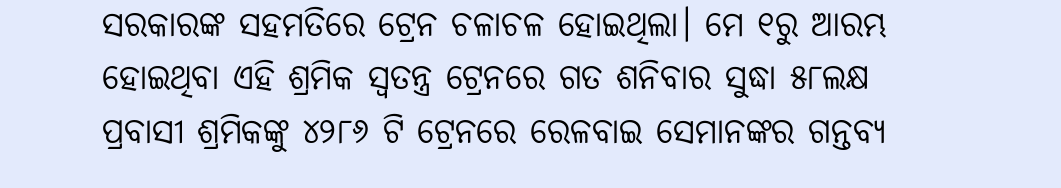ସରକାରଙ୍କ ସହମତିରେ ଟ୍ରେନ ଚଳାଚଳ ହୋଇଥିଲା। ମେ ୧ରୁ ଆରମ୍ଭ ହୋଇଥିବା ଏହି ଶ୍ରମିକ ସ୍ବତନ୍ତ୍ର ଟ୍ରେନରେ ଗତ ଶନିବାର ସୁଦ୍ଧା ୫୮ଲକ୍ଷ ପ୍ରବାସୀ ଶ୍ରମିକଙ୍କୁ ୪୨୮୬ ଟି ଟ୍ରେନରେ ରେଳବାଇ ସେମାନଙ୍କର ଗନ୍ତବ୍ୟ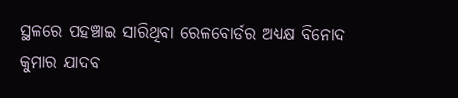ସ୍ଥଳରେ ପହଞ୍ଚାଇ ସାରିଥିବା ରେଳବୋର୍ଡର ଅଧ୍ୟକ୍ଷ ବିନୋଦ କୁମାର ଯାଦବ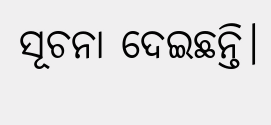ସୂଚନା ଦେଇଛନ୍ତି।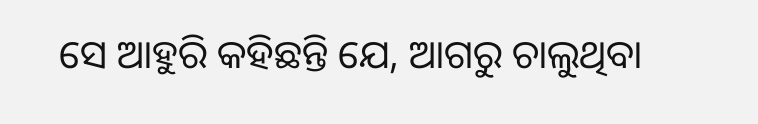ସେ ଆହୁରି କହିଛନ୍ତି ଯେ, ଆଗରୁ ଚାଲୁଥିବା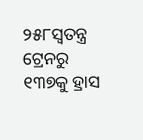୨୫୮ସ୍ବତନ୍ତ୍ର ଟ୍ରେନରୁ ୧୩୭କୁ ହ୍ରାସ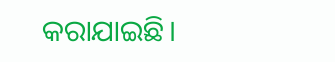କରାଯାଇଛି।